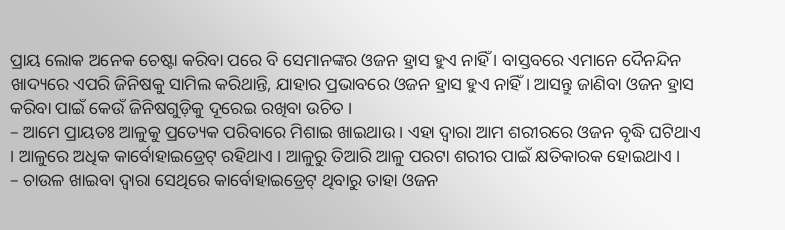ପ୍ରାୟ ଲୋକ ଅନେକ ଚେଷ୍ଟା କରିବା ପରେ ବି ସେମାନଙ୍କର ଓଜନ ହ୍ରାସ ହୁଏ ନାହିଁ । ବାସ୍ତବରେ ଏମାନେ ଦୈନନ୍ଦିନ ଖାଦ୍ୟରେ ଏପରି ଜିନିଷକୁ ସାମିଲ କରିଥାନ୍ତି, ଯାହାର ପ୍ରଭାବରେ ଓଜନ ହ୍ରାସ ହୁଏ ନାହିଁ । ଆସନ୍ତୁ ଜାଣିବା ଓଜନ ହ୍ରାସ କରିବା ପାଇଁ କେଉଁ ଜିନିଷଗୁଡ଼ିକୁ ଦୂରେଇ ରଖିବା ଉଚିତ ।
– ଆମେ ପ୍ରାୟତଃ ଆଳୁକୁ ପ୍ରତ୍ୟେକ ପରିବାରେ ମିଶାଇ ଖାଇଥାଉ । ଏହା ଦ୍ୱାରା ଆମ ଶରୀରରେ ଓଜନ ବୃଦ୍ଧି ଘଟିଥାଏ । ଆଳୁରେ ଅଧିକ କାର୍ବୋହାଇଡ୍ରେଟ୍ ରହିଥାଏ । ଆଳୁରୁ ତିଆରି ଆଳୁ ପରଟା ଶରୀର ପାଇଁ କ୍ଷତିକାରକ ହୋଇଥାଏ ।
– ଚାଉଳ ଖାଇବା ଦ୍ୱାରା ସେଥିରେ କାର୍ବୋହାଇଡ୍ରେଟ୍ ଥିବାରୁ ତାହା ଓଜନ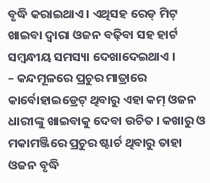ବୃଦ୍ଧି କରାଇଥାଏ । ଏଥିସହ ରେଡ୍ ମିଟ୍ ଖାଇବା ଦ୍ୱାରା ଓଜନ ବଢ଼ିବା ସହ ହାର୍ଟ ସମ୍ବନ୍ଧୀୟ ସମସ୍ୟା ଦେଖାଦେଇଥାଏ ।
– କନ୍ଦମୂଳରେ ପ୍ରଚୁର ମାତ୍ରାରେ କାର୍ବୋହାଇଡ୍ରେଟ୍ ଥିବାରୁ ଏହା କମ୍ ଓଜନ ଧାରୀଙ୍କୁ ଖାଇବାକୁ ଦେବା ଉଚିତ । କଖାରୁ ଓ ମକାମଞ୍ଜିରେ ପ୍ରଚୁର ଷ୍ଟାର୍ଚ ଥିବାରୁ ତାହା ଓଜନ ବୃଦ୍ଧି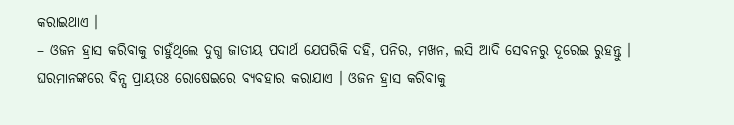କରାଇଥାଏ ।
– ଓଜନ ହ୍ରାସ କରିବାକୁ ଚାହୁଁଥିଲେ ଦୁଗ୍ଧ ଜାତୀୟ ପଦାର୍ଥ ଯେପରିକି ଦହି, ପନିର, ମଖନ, ଲସି ଆଦି ସେବନରୁ ଦୂରେଇ ରୁହନ୍ତୁ । ଘରମାନଙ୍କରେ ବିନ୍ସ ପ୍ରାୟତଃ ରୋଷେଇରେ ବ୍ୟବହାର କରାଯାଏ । ଓଜନ ହ୍ରାସ କରିବାକୁ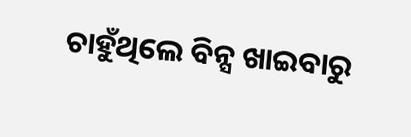ଚାହୁଁଥିଲେ ବିନ୍ସ ଖାଇବାରୁ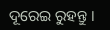ଦୂରେଇ ରୁହନ୍ତୁ ।